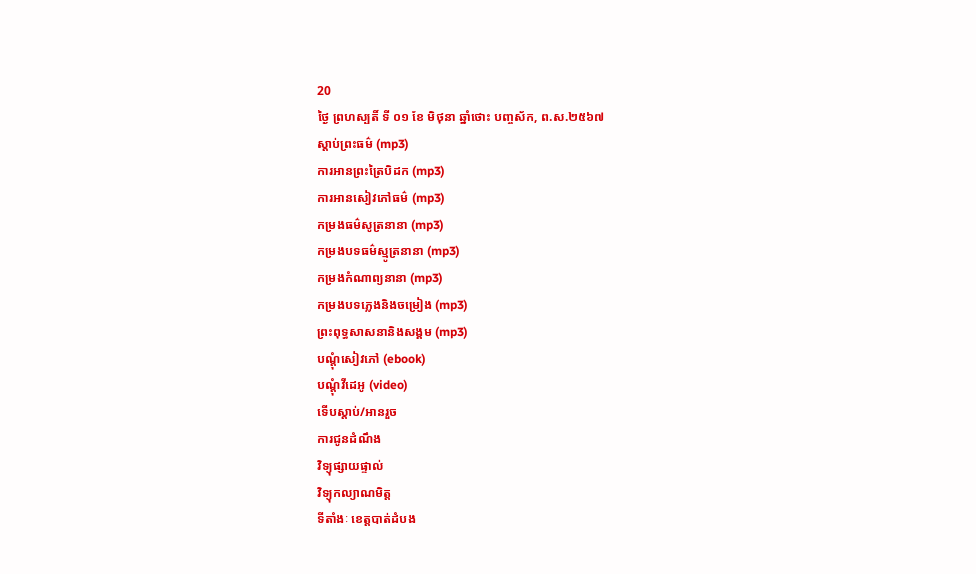20
ថ្ងៃ ព្រហស្បតិ៍ ទី ០១ ខែ មិថុនា ឆ្នាំថោះ បញ្ចស័ក, ព.ស.២៥៦៧
ស្តាប់ព្រះធម៌ (mp3)
ការអានព្រះត្រៃបិដក (mp3)
ការអានសៀវភៅធម៌ (mp3)
កម្រងធម៌សូត្រនានា (mp3)
កម្រងបទធម៌ស្មូត្រនានា (mp3)
កម្រងកំណាព្យនានា (mp3)
កម្រងបទភ្លេងនិងចម្រៀង (mp3)
ព្រះពុទ្ធសាសនានិងសង្គម (mp3)
បណ្តុំសៀវភៅ (ebook)
បណ្តុំវីដេអូ (video)
ទើបស្តាប់/អានរួច
ការជូនដំណឹង
វិទ្យុផ្សាយផ្ទាល់
វិទ្យុកល្យាណមិត្ត
ទីតាំងៈ ខេត្តបាត់ដំបង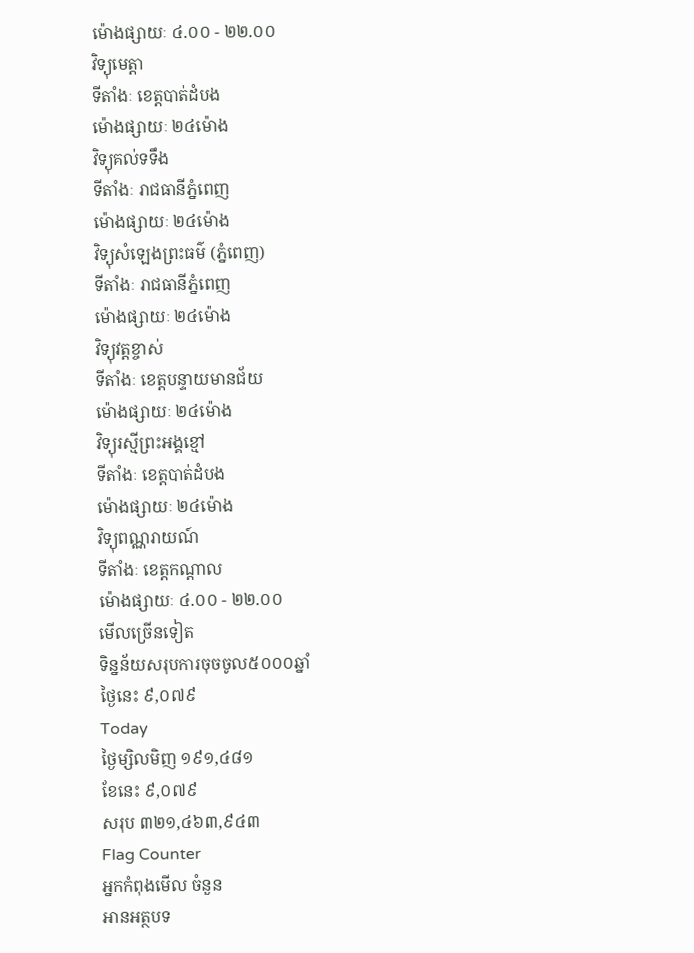ម៉ោងផ្សាយៈ ៤.០០ - ២២.០០
វិទ្យុមេត្តា
ទីតាំងៈ ខេត្តបាត់ដំបង
ម៉ោងផ្សាយៈ ២៤ម៉ោង
វិទ្យុគល់ទទឹង
ទីតាំងៈ រាជធានីភ្នំពេញ
ម៉ោងផ្សាយៈ ២៤ម៉ោង
វិទ្យុសំឡេងព្រះធម៌ (ភ្នំពេញ)
ទីតាំងៈ រាជធានីភ្នំពេញ
ម៉ោងផ្សាយៈ ២៤ម៉ោង
វិទ្យុវត្តខ្ចាស់
ទីតាំងៈ ខេត្តបន្ទាយមានជ័យ
ម៉ោងផ្សាយៈ ២៤ម៉ោង
វិទ្យុរស្មីព្រះអង្គខ្មៅ
ទីតាំងៈ ខេត្តបាត់ដំបង
ម៉ោងផ្សាយៈ ២៤ម៉ោង
វិទ្យុពណ្ណរាយណ៍
ទីតាំងៈ ខេត្តកណ្តាល
ម៉ោងផ្សាយៈ ៤.០០ - ២២.០០
មើលច្រើនទៀត
ទិន្នន័យសរុបការចុចចូល៥០០០ឆ្នាំ
ថ្ងៃនេះ ៩,០៧៩
Today
ថ្ងៃម្សិលមិញ ១៩១,៤៨១
ខែនេះ ៩,០៧៩
សរុប ៣២១,៤៦៣,៩៤៣
Flag Counter
អ្នកកំពុងមើល ចំនួន
អានអត្ថបទ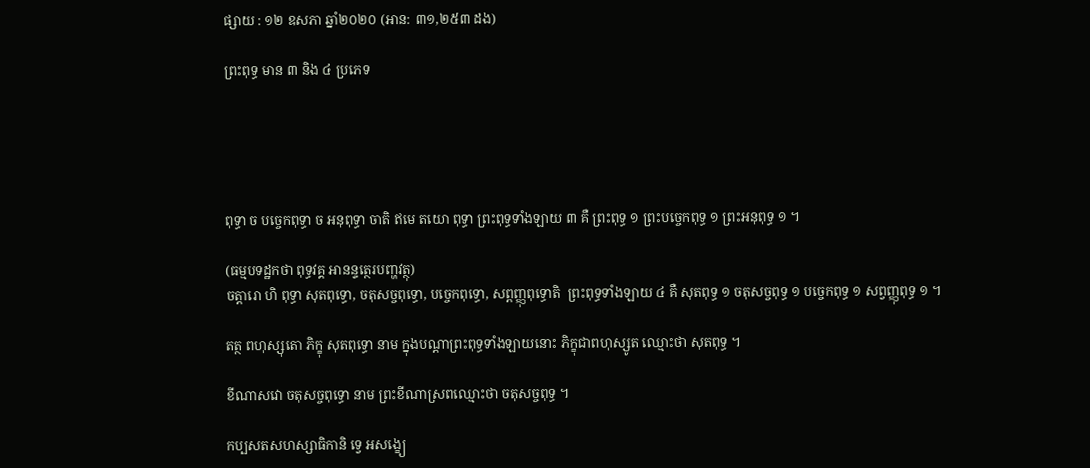ផ្សាយ : ១២ ឧសភា ឆ្នាំ២០២០ (អាន: ៣១,២៥៣ ដង)

ព្រះពុទ្ធ មាន ៣ និង ៤ ប្រភេទ





ពុទ្ធា ច បច្ចេកពុទ្ធា ច អនុពុទ្ធា ចាតិ ឥមេ តយោ ពុទ្ធា ព្រះពុទ្ធទាំងឡាយ ៣ គឺ ព្រះពុទ្ធ ១ ព្រះបច្ចេកពុទ្ធ ១ ព្រះអនុពុទ្ធ ១ ។

(ធម្មបទដ្ឋកថា ពុទ្ធវគ្គ អានន្ទត្ថេរបញ្ហវត្ថុ)
ចត្តារោ ហិ ពុទ្ធា សុតពុទ្ធោ, ចតុសច្ចពុទ្ធោ, បច្ចេកពុទ្ធោ, សព្ពញ្ញុពុទ្ធោតិ  ព្រះពុទ្ធទាំងឡាយ ៤ គឺ សុតពុទ្ធ ១ ចតុសច្ចពុទ្ធ ១ បច្ចេកពុទ្ធ ១ សព្វញ្ញុពុទ្ធ ១ ។

តត្ថ ពហុស្សុតោ ភិក្ខុ សុតពុទ្ធោ នាម ក្នុងបណ្ដាព្រះពុទ្ធទាំងឡាយនោះ ភិក្ខុជាពហុស្សូត ឈ្មោះថា សុតពុទ្ធ ។

ខីណាសវោ ចតុសច្ចពុទ្ធោ នាម ព្រះខីណាស្រពឈ្មោះថា ចតុសច្ចពុទ្ធ ។

កប្បសតសហស្សាធិកានិ ទ្វេ អសង្ខ្យេ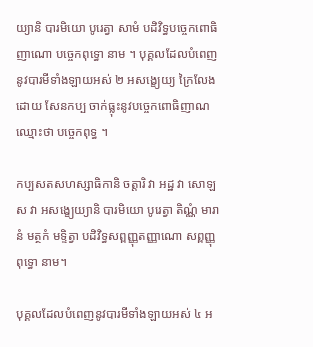យ្យានិ បារមិយោ បូរេត្វា សាមំ បដិវិទ្ធបច្ចេកពោធិញាណោ បច្ចេកពុទ្ធោ នាម ។ បុគ្គលដែលបំពេញនូវបារមីទាំងឡាយអស់ ២ អសង្ខ្យេយ្យ ក្រៃលែងដោយ សែនកប្ប ចាក់ធ្លុះនូវបច្ចេកពោធិញាណ ឈ្មោះថា បច្ចេកពុទ្ធ ។

កប្បសតសហស្សាធិកានិ ចត្តារិ វា អដ្ឋ វា សោឡស វា អសង្ខ្យេយ្យានិ បារមិយោ បូរេត្វា តិណ្ណំ មារានំ មត្ថកំ មទ្ទិត្វា បដិវិទ្ធសព្ពញ្ញុតញ្ញាណោ សព្ពញ្ញុពុទ្ធោ នាម។

បុគ្គលដែលបំពេញនូវបារមីទាំងឡាយអស់ ៤ អ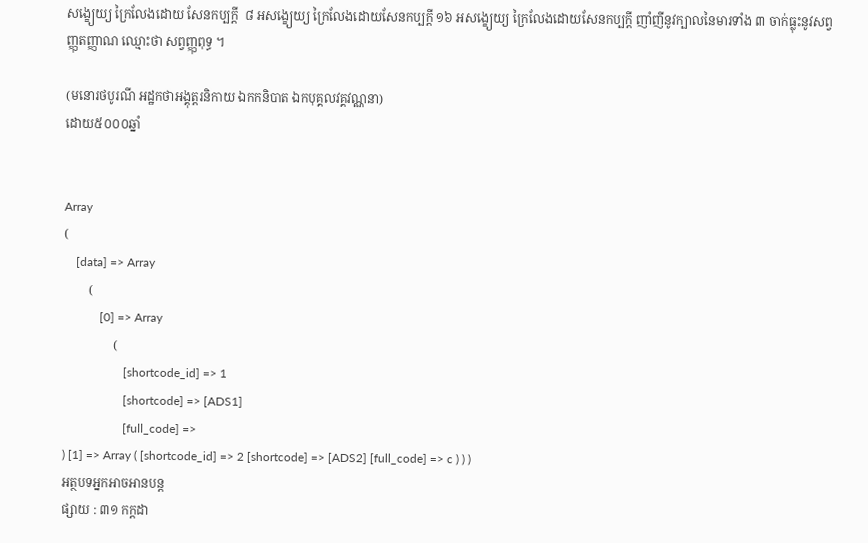សង្ខ្យេយ្យ ក្រៃលែងដោយ សែនកប្បក្ដី  ៨ អសង្ខ្យេយ្យ ក្រៃលែងដោយសែនកប្បក្ដី ១៦ អសង្ខ្យេយ្យ ក្រៃលែងដោយសែនកប្បក្ដី ញាំញីនូវក្បាលនៃមារទាំង ៣ ចាក់ធ្លុះនូវសព្វញ្ញុតញ្ញាណ ឈ្មោះថា សព្វញ្ញុពុទ្ធ ។

(មនោរថបូរណី អដ្ឋកថាអង្គុត្តរនិកាយ ឯកកនិបាត ឯកបុគ្គលវគ្គវណ្ណនា)
ដោយ៥០០០ឆ្នាំ


Array
(
    [data] => Array
        (
            [0] => Array
                (
                    [shortcode_id] => 1
                    [shortcode] => [ADS1]
                    [full_code] =>
) [1] => Array ( [shortcode_id] => 2 [shortcode] => [ADS2] [full_code] => c ) ) )
អត្ថបទអ្នកអាចអានបន្ត
ផ្សាយ : ៣១ កក្តដា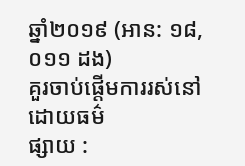ឆ្នាំ២០១៩ (អាន: ១៨,០១១ ដង)
គួរចាប់ផ្តើមការរស់នៅដោយធម៌
ផ្សាយ :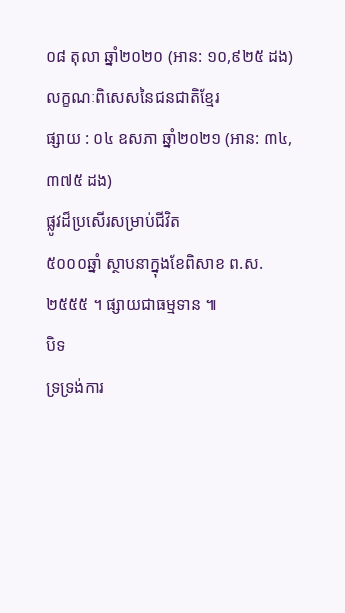០៨ តុលា ឆ្នាំ២០២០ (អាន: ១០,៩២៥ ដង)
លក្ខណៈពិសេសនៃជនជាតិខ្មែរ
ផ្សាយ : ០៤ ឧសភា ឆ្នាំ២០២១ (អាន: ៣៤,៣៧៥ ដង)
ផ្លូវដ៏ប្រសើរសម្រាប់ជីវិត
៥០០០ឆ្នាំ ស្ថាបនាក្នុងខែពិសាខ ព.ស.២៥៥៥ ។ ផ្សាយជាធម្មទាន ៕
បិទ
ទ្រទ្រង់ការ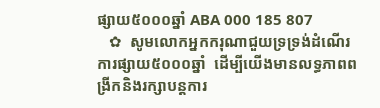ផ្សាយ៥០០០ឆ្នាំ ABA 000 185 807
   ✿  សូមលោកអ្នកករុណាជួយទ្រទ្រង់ដំណើរការផ្សាយ៥០០០ឆ្នាំ  ដើម្បីយើងមានលទ្ធភាពពង្រីកនិងរក្សាបន្តការ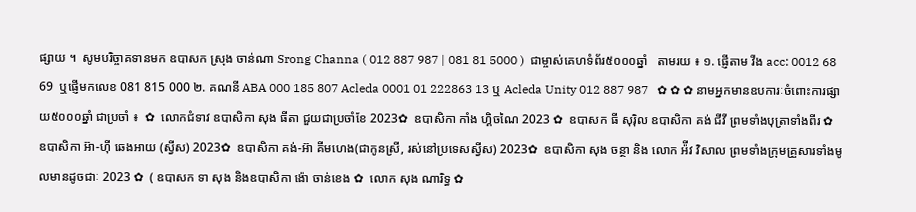ផ្សាយ ។  សូមបរិច្ចាគទានមក ឧបាសក ស្រុង ចាន់ណា Srong Channa ( 012 887 987 | 081 81 5000 )  ជាម្ចាស់គេហទំព័រ៥០០០ឆ្នាំ   តាមរយ ៖ ១. ផ្ញើតាម វីង acc: 0012 68 69  ឬផ្ញើមកលេខ 081 815 000 ២. គណនី ABA 000 185 807 Acleda 0001 01 222863 13 ឬ Acleda Unity 012 887 987   ✿ ✿ ✿ នាមអ្នកមានឧបការៈចំពោះការផ្សាយ៥០០០ឆ្នាំ ជាប្រចាំ ៖  ✿  លោកជំទាវ ឧបាសិកា សុង ធីតា ជួយជាប្រចាំខែ 2023✿  ឧបាសិកា កាំង ហ្គិចណៃ 2023 ✿  ឧបាសក ធី សុរ៉ិល ឧបាសិកា គង់ ជីវី ព្រមទាំងបុត្រាទាំងពីរ ✿  ឧបាសិកា អ៊ា-ហុី ឆេងអាយ (ស្វីស) 2023✿  ឧបាសិកា គង់-អ៊ា គីមហេង(ជាកូនស្រី, រស់នៅប្រទេសស្វីស) 2023✿  ឧបាសិកា សុង ចន្ថា និង លោក អ៉ីវ វិសាល ព្រមទាំងក្រុមគ្រួសារទាំងមូលមានដូចជាៈ 2023 ✿  ( ឧបាសក ទា សុង និងឧបាសិកា ង៉ោ ចាន់ខេង ✿  លោក សុង ណារិទ្ធ ✿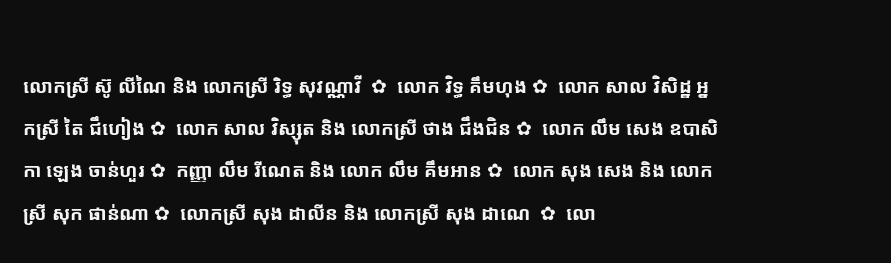លោកស្រី ស៊ូ លីណៃ និង លោកស្រី រិទ្ធ សុវណ្ណាវី  ✿  លោក វិទ្ធ គឹមហុង ✿  លោក សាល វិសិដ្ឋ អ្នកស្រី តៃ ជឹហៀង ✿  លោក សាល វិស្សុត និង លោកស្រី ថាង ជឹងជិន ✿  លោក លឹម សេង ឧបាសិកា ឡេង ចាន់ហួរ ✿  កញ្ញា លឹម រីណេត និង លោក លឹម គឹមអាន ✿  លោក សុង សេង និង លោកស្រី សុក ផាន់ណា ✿  លោកស្រី សុង ដាលីន និង លោកស្រី សុង ដាណេ  ✿  លោ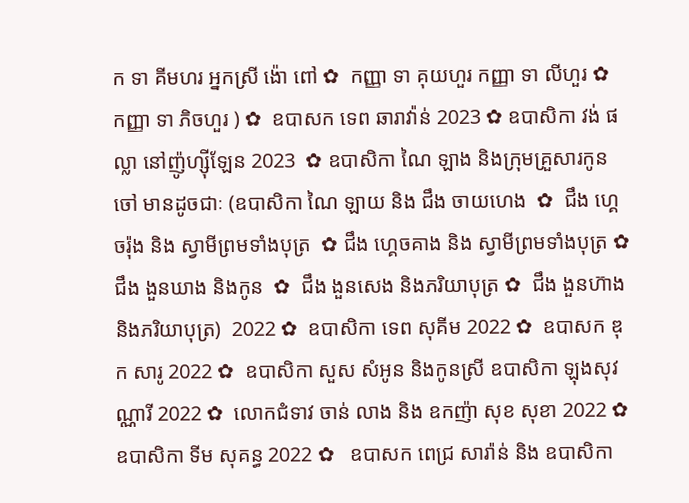ក ទា គីមហរ អ្នកស្រី ង៉ោ ពៅ ✿  កញ្ញា ទា គុយហួរ កញ្ញា ទា លីហួរ ✿  កញ្ញា ទា ភិចហួរ ) ✿  ឧបាសក ទេព ឆារាវ៉ាន់ 2023 ✿ ឧបាសិកា វង់ ផល្លា នៅញ៉ូហ្ស៊ីឡែន 2023  ✿ ឧបាសិកា ណៃ ឡាង និងក្រុមគ្រួសារកូនចៅ មានដូចជាៈ (ឧបាសិកា ណៃ ឡាយ និង ជឹង ចាយហេង  ✿  ជឹង ហ្គេចរ៉ុង និង ស្វាមីព្រមទាំងបុត្រ  ✿ ជឹង ហ្គេចគាង និង ស្វាមីព្រមទាំងបុត្រ ✿   ជឹង ងួនឃាង និងកូន  ✿  ជឹង ងួនសេង និងភរិយាបុត្រ ✿  ជឹង ងួនហ៊ាង និងភរិយាបុត្រ)  2022 ✿  ឧបាសិកា ទេព សុគីម 2022 ✿  ឧបាសក ឌុក សារូ 2022 ✿  ឧបាសិកា សួស សំអូន និងកូនស្រី ឧបាសិកា ឡុងសុវណ្ណារី 2022 ✿  លោកជំទាវ ចាន់ លាង និង ឧកញ៉ា សុខ សុខា 2022 ✿  ឧបាសិកា ទីម សុគន្ធ 2022 ✿   ឧបាសក ពេជ្រ សារ៉ាន់ និង ឧបាសិកា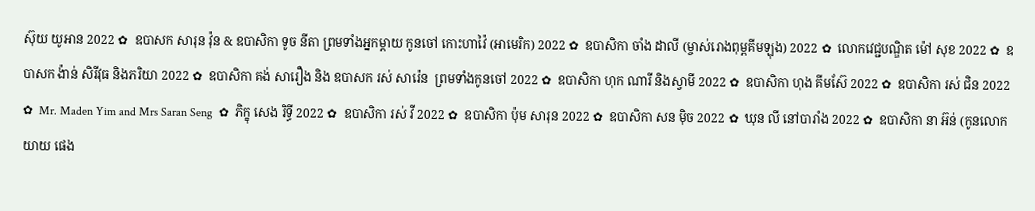ស៊ុយ យូអាន 2022 ✿  ឧបាសក សារុន វ៉ុន & ឧបាសិកា ទូច នីតា ព្រមទាំងអ្នកម្តាយ កូនចៅ កោះហាវ៉ៃ (អាមេរិក) 2022 ✿  ឧបាសិកា ចាំង ដាលី (ម្ចាស់រោងពុម្ពគីមឡុង) 2022 ✿  លោកវេជ្ជបណ្ឌិត ម៉ៅ សុខ 2022 ✿  ឧបាសក ង៉ាន់ សិរីវុធ និងភរិយា 2022 ✿  ឧបាសិកា គង់ សារឿង និង ឧបាសក រស់ សារ៉េន  ព្រមទាំងកូនចៅ 2022 ✿  ឧបាសិកា ហុក ណារី និងស្វាមី 2022 ✿  ឧបាសិកា ហុង គីមស៊ែ 2022 ✿  ឧបាសិកា រស់ ជិន 2022 ✿  Mr. Maden Yim and Mrs Saran Seng  ✿  ភិក្ខុ សេង រិទ្ធី 2022 ✿  ឧបាសិកា រស់ វី 2022 ✿  ឧបាសិកា ប៉ុម សារុន 2022 ✿  ឧបាសិកា សន ម៉ិច 2022 ✿  ឃុន លី នៅបារាំង 2022 ✿  ឧបាសិកា នា អ៊ន់ (កូនលោកយាយ ផេង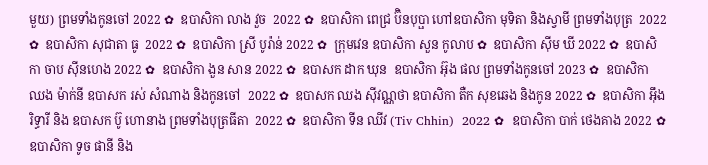មួយ) ព្រមទាំងកូនចៅ 2022 ✿  ឧបាសិកា លាង វួច  2022 ✿  ឧបាសិកា ពេជ្រ ប៊ិនបុប្ផា ហៅឧបាសិកា មុទិតា និងស្វាមី ព្រមទាំងបុត្រ  2022 ✿  ឧបាសិកា សុជាតា ធូ  2022 ✿  ឧបាសិកា ស្រី បូរ៉ាន់ 2022 ✿  ក្រុមវេន ឧបាសិកា សួន កូលាប ✿  ឧបាសិកា ស៊ីម ឃី 2022 ✿  ឧបាសិកា ចាប ស៊ីនហេង 2022 ✿  ឧបាសិកា ងួន សាន 2022 ✿  ឧបាសក ដាក ឃុន  ឧបាសិកា អ៊ុង ផល ព្រមទាំងកូនចៅ 2023 ✿  ឧបាសិកា ឈង ម៉ាក់នី ឧបាសក រស់ សំណាង និងកូនចៅ  2022 ✿  ឧបាសក ឈង សុីវណ្ណថា ឧបាសិកា តឺក សុខឆេង និងកូន 2022 ✿  ឧបាសិកា អុឹង រិទ្ធារី និង ឧបាសក ប៊ូ ហោនាង ព្រមទាំងបុត្រធីតា  2022 ✿  ឧបាសិកា ទីន ឈីវ (Tiv Chhin)  2022 ✿  ឧបាសិកា បាក់ ថេងគាង 2022 ✿  ឧបាសិកា ទូច ផានី និង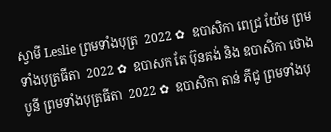ស្វាមី Leslie ព្រមទាំងបុត្រ  2022 ✿  ឧបាសិកា ពេជ្រ យ៉ែម ព្រមទាំងបុត្រធីតា  2022 ✿  ឧបាសក តែ ប៊ុនគង់ និង ឧបាសិកា ថោង បូនី ព្រមទាំងបុត្រធីតា  2022 ✿  ឧបាសិកា តាន់ ភីជូ ព្រមទាំងបុ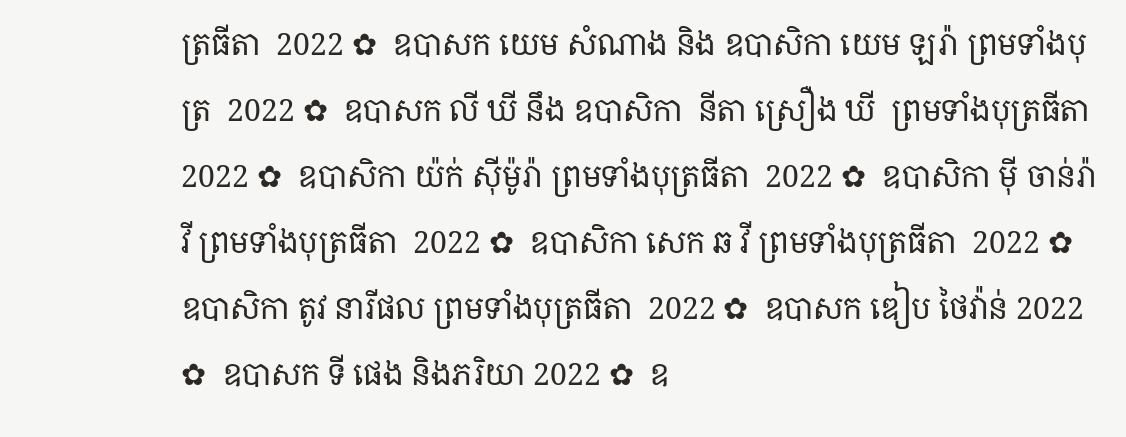ត្រធីតា  2022 ✿  ឧបាសក យេម សំណាង និង ឧបាសិកា យេម ឡរ៉ា ព្រមទាំងបុត្រ  2022 ✿  ឧបាសក លី ឃី នឹង ឧបាសិកា  នីតា ស្រឿង ឃី  ព្រមទាំងបុត្រធីតា  2022 ✿  ឧបាសិកា យ៉ក់ សុីម៉ូរ៉ា ព្រមទាំងបុត្រធីតា  2022 ✿  ឧបាសិកា មុី ចាន់រ៉ាវី ព្រមទាំងបុត្រធីតា  2022 ✿  ឧបាសិកា សេក ឆ វី ព្រមទាំងបុត្រធីតា  2022 ✿  ឧបាសិកា តូវ នារីផល ព្រមទាំងបុត្រធីតា  2022 ✿  ឧបាសក ឌៀប ថៃវ៉ាន់ 2022 ✿  ឧបាសក ទី ផេង និងភរិយា 2022 ✿  ឧ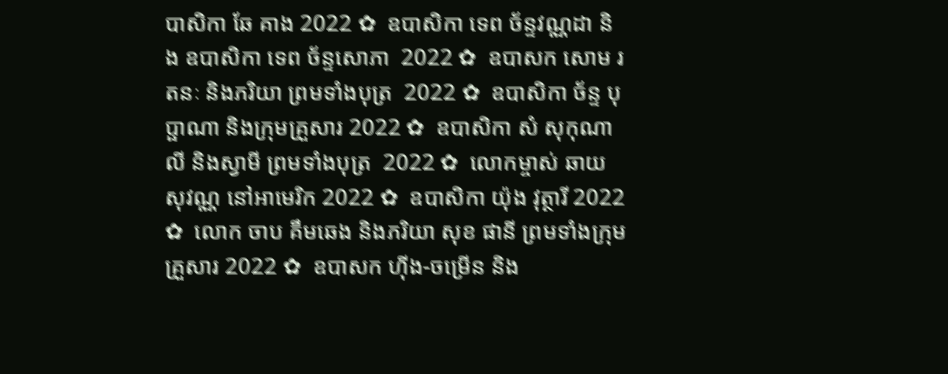បាសិកា ឆែ គាង 2022 ✿  ឧបាសិកា ទេព ច័ន្ទវណ្ណដា និង ឧបាសិកា ទេព ច័ន្ទសោភា  2022 ✿  ឧបាសក សោម រតនៈ និងភរិយា ព្រមទាំងបុត្រ  2022 ✿  ឧបាសិកា ច័ន្ទ បុប្ផាណា និងក្រុមគ្រួសារ 2022 ✿  ឧបាសិកា សំ សុកុណាលី និងស្វាមី ព្រមទាំងបុត្រ  2022 ✿  លោកម្ចាស់ ឆាយ សុវណ្ណ នៅអាមេរិក 2022 ✿  ឧបាសិកា យ៉ុង វុត្ថារី 2022 ✿  លោក ចាប គឹមឆេង និងភរិយា សុខ ផានី ព្រមទាំងក្រុមគ្រួសារ 2022 ✿  ឧបាសក ហ៊ីង-ចម្រើន និង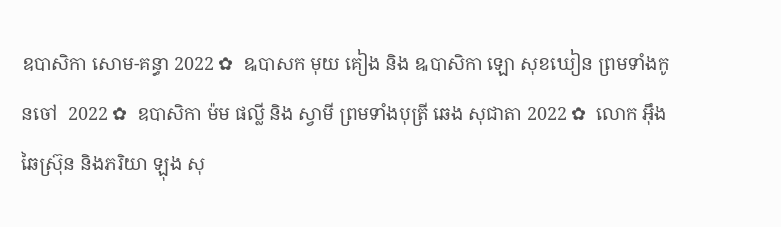ឧបាសិកា សោម-គន្ធា 2022 ✿  ឩបាសក មុយ គៀង និង ឩបាសិកា ឡោ សុខឃៀន ព្រមទាំងកូនចៅ  2022 ✿  ឧបាសិកា ម៉ម ផល្លី និង ស្វាមី ព្រមទាំងបុត្រី ឆេង សុជាតា 2022 ✿  លោក អ៊ឹង ឆៃស្រ៊ុន និងភរិយា ឡុង សុ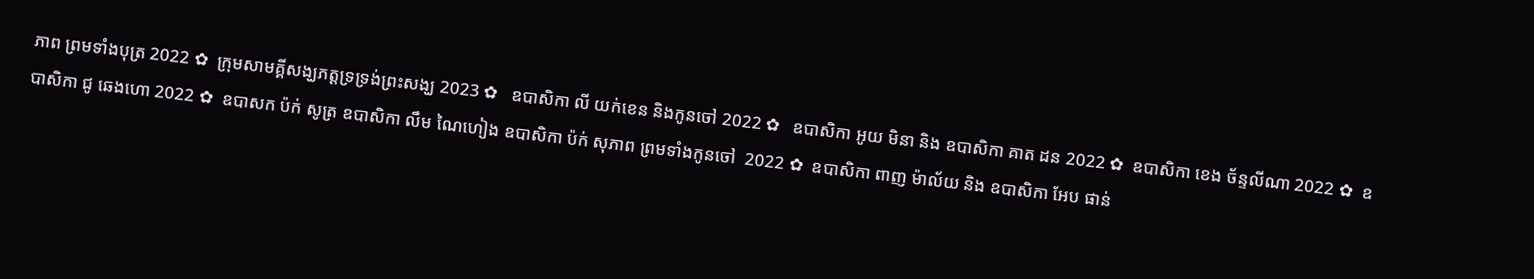ភាព ព្រមទាំងបុត្រ 2022 ✿  ក្រុមសាមគ្គីសង្ឃភត្តទ្រទ្រង់ព្រះសង្ឃ 2023 ✿   ឧបាសិកា លី យក់ខេន និងកូនចៅ 2022 ✿   ឧបាសិកា អូយ មិនា និង ឧបាសិកា គាត ដន 2022 ✿  ឧបាសិកា ខេង ច័ន្ទលីណា 2022 ✿  ឧបាសិកា ជូ ឆេងហោ 2022 ✿  ឧបាសក ប៉ក់ សូត្រ ឧបាសិកា លឹម ណៃហៀង ឧបាសិកា ប៉ក់ សុភាព ព្រមទាំងកូនចៅ  2022 ✿  ឧបាសិកា ពាញ ម៉ាល័យ និង ឧបាសិកា អែប ផាន់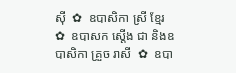ស៊ី  ✿  ឧបាសិកា ស្រី ខ្មែរ  ✿  ឧបាសក ស្តើង ជា និងឧបាសិកា គ្រួច រាសី  ✿  ឧបា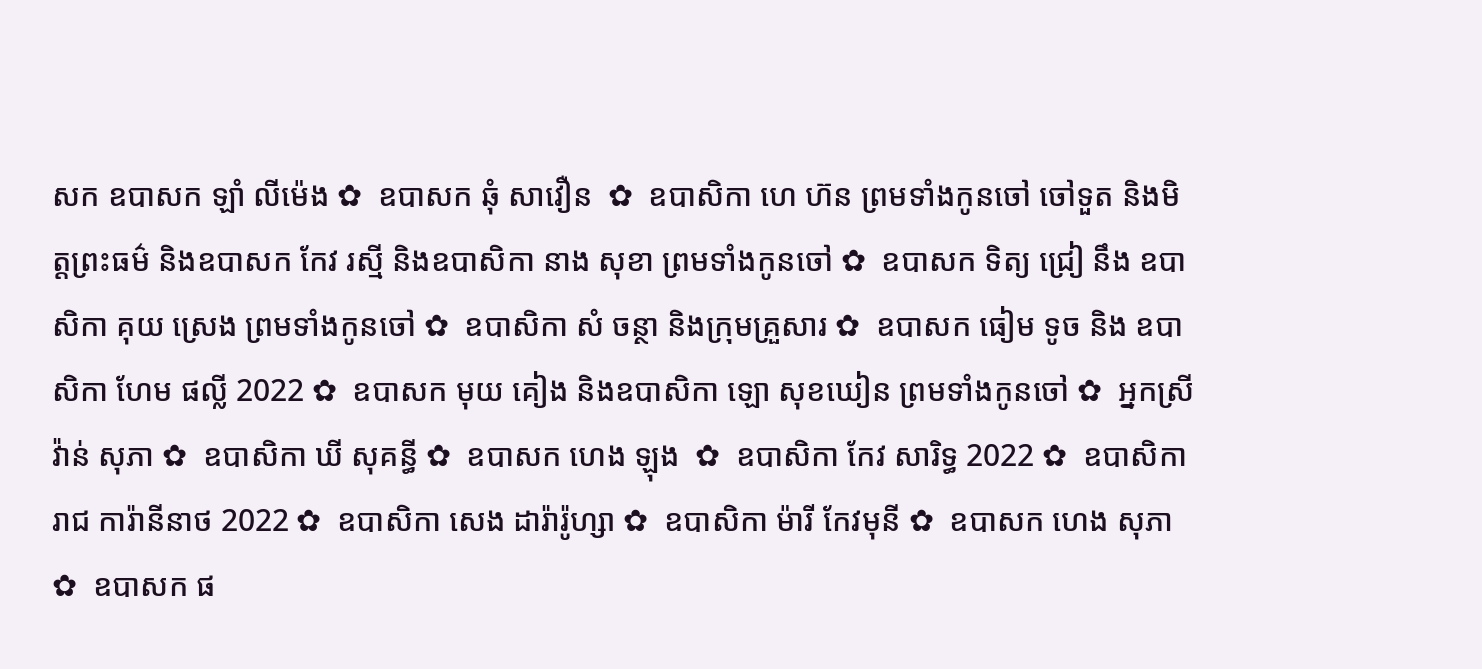សក ឧបាសក ឡាំ លីម៉េង ✿  ឧបាសក ឆុំ សាវឿន  ✿  ឧបាសិកា ហេ ហ៊ន ព្រមទាំងកូនចៅ ចៅទួត និងមិត្តព្រះធម៌ និងឧបាសក កែវ រស្មី និងឧបាសិកា នាង សុខា ព្រមទាំងកូនចៅ ✿  ឧបាសក ទិត្យ ជ្រៀ នឹង ឧបាសិកា គុយ ស្រេង ព្រមទាំងកូនចៅ ✿  ឧបាសិកា សំ ចន្ថា និងក្រុមគ្រួសារ ✿  ឧបាសក ធៀម ទូច និង ឧបាសិកា ហែម ផល្លី 2022 ✿  ឧបាសក មុយ គៀង និងឧបាសិកា ឡោ សុខឃៀន ព្រមទាំងកូនចៅ ✿  អ្នកស្រី វ៉ាន់ សុភា ✿  ឧបាសិកា ឃី សុគន្ធី ✿  ឧបាសក ហេង ឡុង  ✿  ឧបាសិកា កែវ សារិទ្ធ 2022 ✿  ឧបាសិកា រាជ ការ៉ានីនាថ 2022 ✿  ឧបាសិកា សេង ដារ៉ារ៉ូហ្សា ✿  ឧបាសិកា ម៉ារី កែវមុនី ✿  ឧបាសក ហេង សុភា  ✿  ឧបាសក ផ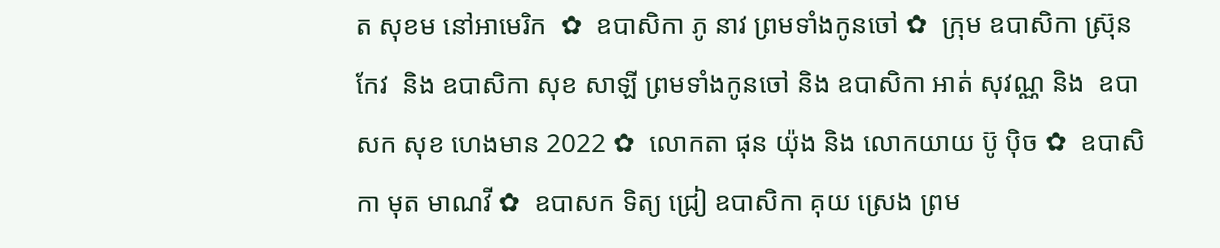ត សុខម នៅអាមេរិក  ✿  ឧបាសិកា ភូ នាវ ព្រមទាំងកូនចៅ ✿  ក្រុម ឧបាសិកា ស្រ៊ុន កែវ  និង ឧបាសិកា សុខ សាឡី ព្រមទាំងកូនចៅ និង ឧបាសិកា អាត់ សុវណ្ណ និង  ឧបាសក សុខ ហេងមាន 2022 ✿  លោកតា ផុន យ៉ុង និង លោកយាយ ប៊ូ ប៉ិច ✿  ឧបាសិកា មុត មាណវី ✿  ឧបាសក ទិត្យ ជ្រៀ ឧបាសិកា គុយ ស្រេង ព្រម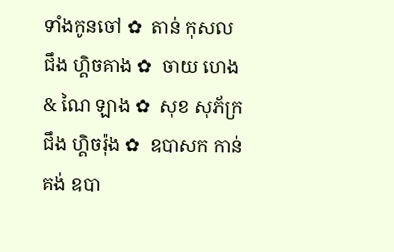ទាំងកូនចៅ ✿  តាន់ កុសល  ជឹង ហ្គិចគាង ✿  ចាយ ហេង & ណៃ ឡាង ✿  សុខ សុភ័ក្រ ជឹង ហ្គិចរ៉ុង ✿  ឧបាសក កាន់ គង់ ឧបា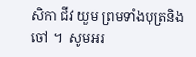សិកា ជីវ យួម ព្រមទាំងបុត្រនិង ចៅ ។  សូមអរ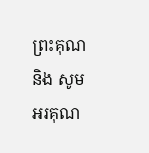ព្រះគុណ និង សូមអរគុណ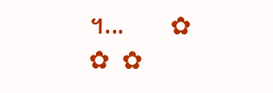។...       ✿  ✿  ✿